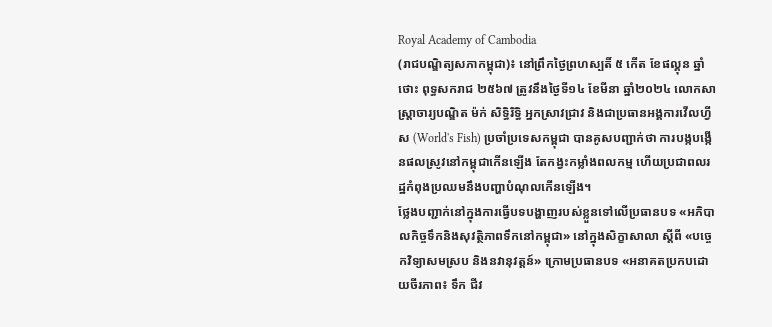Royal Academy of Cambodia
(រាជបណ្ឌិត្យសភាកម្ពុជា)៖ នៅព្រឹកថ្ងៃព្រហស្បតិ៍ ៥ កើត ខែផល្គុន ឆ្នាំថោះ ពុទ្ធសករាជ ២៥៦៧ ត្រូវនឹងថ្ងៃទី១៤ ខែមីនា ឆ្នាំ២០២៤ លោកសាស្ត្រាចារ្យបណ្ឌិត ម៉ក់ សិទ្ធិរិទ្ធិ អ្នកស្រាវជ្រាវ និងជាប្រធានអង្គការវើលហ្វីស (World's Fish) ប្រចាំប្រទេសកម្ពុជា បានគូសបញ្ជាក់ថា ការបង្កបង្កើនផលស្រូវនៅកម្ពុជាកើនឡើង តែកង្វះកម្លាំងពលកម្ម ហើយប្រជាពលរដ្ឋកំពុងប្រឈមនឹងបញ្ហាបំណុលកើនឡើង។
ថ្លែងបញ្ជាក់នៅក្នុងការធ្វើបទបង្ហាញរបស់ខ្លួនទៅលើប្រធានបទ «អភិបាលកិច្ចទឹកនិងសុវត្ថិភាពទឹកនៅកម្ពុជា» នៅក្នុងសិក្ខាសាលា ស្ដីពី «បច្ចេកវិទ្យាសមស្រប និងនវានុវត្តន៍» ក្រោមប្រធានបទ «អនាគតប្រកបដោយចីរភាព៖ ទឹក ជីវ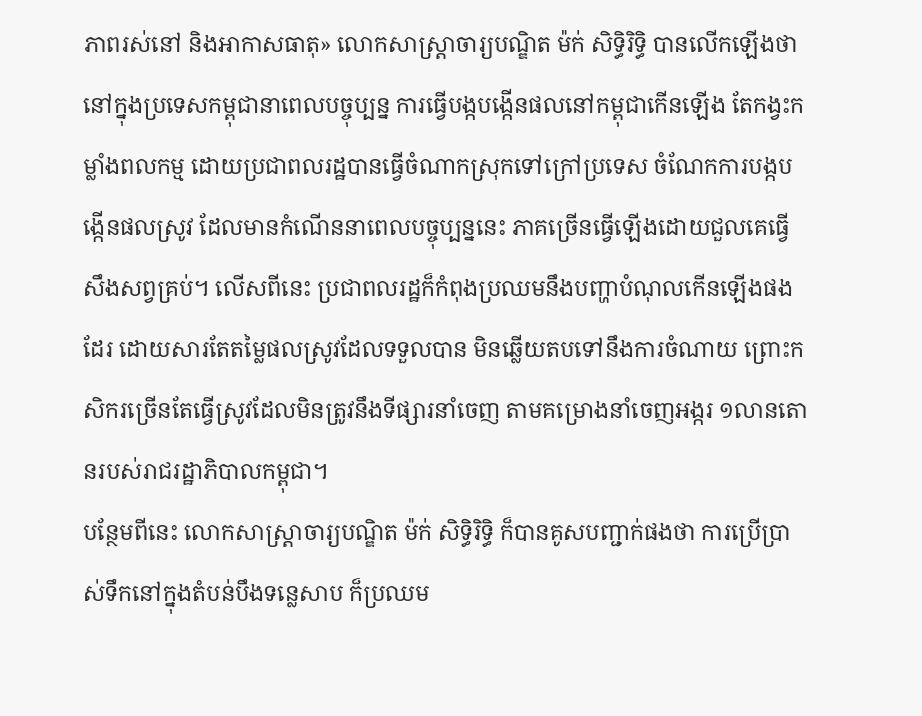ភាពរស់នៅ និងអាកាសធាតុ» លោកសាស្ត្រាចារ្យបណ្ឌិត ម៉ក់ សិទ្ធិរិទ្ធិ បានលើកឡើងថា នៅក្នុងប្រទេសកម្ពុជានាពេលបច្ចុប្បន្ន ការធ្វើបង្កបង្កើនផលនៅកម្ពុជាកើនឡើង តែកង្វះកម្លាំងពលកម្ម ដោយប្រជាពលរដ្ឋបានធ្វើចំណាកស្រុកទៅក្រៅប្រទេស ចំណែកការបង្កបង្កើនផលស្រូវ ដែលមានកំណើននាពេលបច្ចុប្បន្ននេះ ភាគច្រើនធ្វើឡើងដោយជួលគេធ្វើសឹងសព្វគ្រប់។ លើសពីនេះ ប្រជាពលរដ្ឋក៏កំពុងប្រឈមនឹងបញ្ហាបំណុលកើនឡើងផងដែរ ដោយសារតែតម្លៃផលស្រូវដែលទទួលបាន មិនឆ្លើយតបទៅនឹងការចំណាយ ព្រោះកសិករច្រើនតែធ្វើស្រូវដែលមិនត្រូវនឹងទីផ្សារនាំចេញ តាមគម្រោងនាំចេញអង្ករ ១លានតោនរបស់រាជរដ្ឋាភិបាលកម្ពុជា។
បន្ថែមពីនេះ លោកសាស្ត្រាចារ្យបណ្ឌិត ម៉ក់ សិទ្ធិរិទ្ធិ ក៏បានគូសបញ្ជាក់ផងថា ការប្រើប្រាស់ទឹកនៅក្នុងតំបន់បឹងទន្លេសាប ក៏ប្រឈម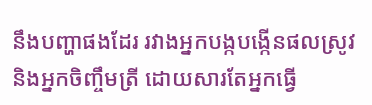នឹងបញ្ហាផងដែរ រវាងអ្នកបង្កបង្កើនផលស្រូវ និងអ្នកចិញ្ចឹមត្រី ដោយសារតែអ្នកធ្វើ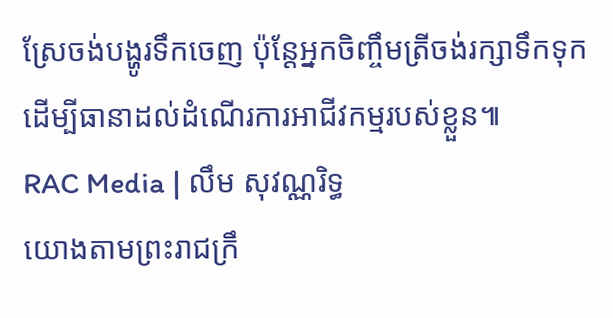ស្រែចង់បង្ហូរទឹកចេញ ប៉ុន្តែអ្នកចិញ្ចឹមត្រីចង់រក្សាទឹកទុក ដើម្បីធានាដល់ដំណើរការអាជីវកម្មរបស់ខ្លួន៕
RAC Media | លឹម សុវណ្ណរិទ្ធ
យោងតាមព្រះរាជក្រឹ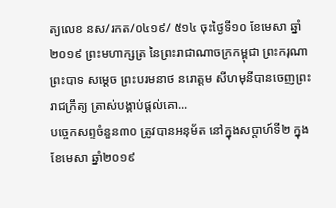ត្យលេខ នស/រកត/០៤១៩/ ៥១៤ ចុះថ្ងៃទី១០ ខែមេសា ឆ្នាំ២០១៩ ព្រះមហាក្សត្រ នៃព្រះរាជាណាចក្រកម្ពុជា ព្រះករុណា ព្រះបាទ សម្តេច ព្រះបរមនាថ នរោត្តម សីហមុនីបានចេញព្រះរាជក្រឹត្យ ត្រាស់បង្គាប់ផ្តល់គោ...
បច្ចេកសព្ទចំនួន៣០ ត្រូវបានអនុម័ត នៅក្នុងសប្តាហ៍ទី២ ក្នុងខែមេសា ឆ្នាំ២០១៩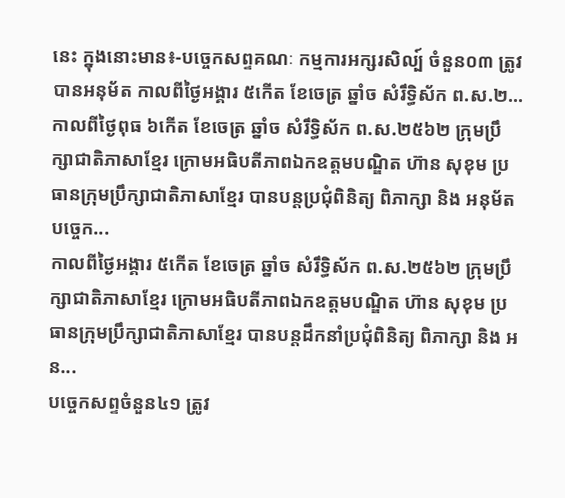នេះ ក្នុងនោះមាន៖-បច្ចេកសព្ទគណៈ កម្មការអក្សរសិល្ប៍ ចំនួន០៣ ត្រូវបានអនុម័ត កាលពីថ្ងៃអង្គារ ៥កើត ខែចេត្រ ឆ្នាំច សំរឹទ្ធិស័ក ព.ស.២...
កាលពីថ្ងៃពុធ ៦កេីត ខែចេត្រ ឆ្នាំច សំរឹទ្ធិស័ក ព.ស.២៥៦២ ក្រុមប្រឹក្សាជាតិភាសាខ្មែរ ក្រោមអធិបតីភាពឯកឧត្តមបណ្ឌិត ហ៊ាន សុខុម ប្រធានក្រុមប្រឹក្សាជាតិភាសាខ្មែរ បានបន្តប្រជុំពិនិត្យ ពិភាក្សា និង អនុម័តបច្ចេក...
កាលពីថ្ងៃអង្គារ ៥កេីត ខែចេត្រ ឆ្នាំច សំរឹទ្ធិស័ក ព.ស.២៥៦២ ក្រុមប្រឹក្សាជាតិភាសាខ្មែរ ក្រោមអធិបតីភាពឯកឧត្តមបណ្ឌិត ហ៊ាន សុខុម ប្រធានក្រុមប្រឹក្សាជាតិភាសាខ្មែរ បានបន្តដឹកនាំប្រជុំពិនិត្យ ពិភាក្សា និង អន...
បច្ចេកសព្ទចំនួន៤១ ត្រូវ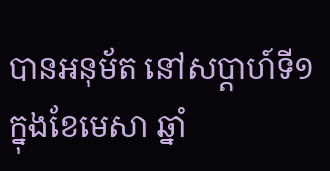បានអនុម័ត នៅសប្តាហ៍ទី១ ក្នុងខែមេសា ឆ្នាំ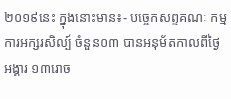២០១៩នេះ ក្នុងនោះមាន៖- បច្ចេកសព្ទគណៈ កម្មការអក្សរសិល្ប៍ ចំនួន០៣ បានអនុម័តកាលពីថ្ងៃអង្គារ ១៣រោច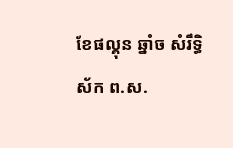ខែផល្គុន ឆ្នាំច សំរឹទ្ធិស័ក ព.ស.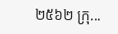២៥៦២ ក្រុ...